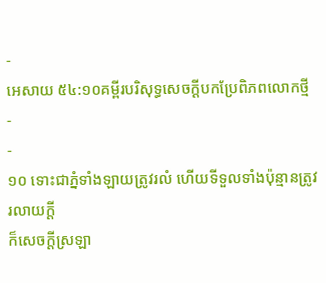-
អេសាយ ៥៤:១០គម្ពីរបរិសុទ្ធសេចក្ដីបកប្រែពិភពលោកថ្មី
-
-
១០ ទោះជាភ្នំទាំងឡាយត្រូវរលំ ហើយទីទួលទាំងប៉ុន្មានត្រូវរលាយក្ដី
ក៏សេចក្ដីស្រឡា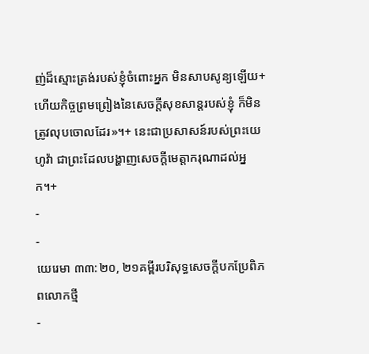ញ់ដ៏ស្មោះត្រង់របស់ខ្ញុំចំពោះអ្នក មិនសាបសូន្យឡើយ+
ហើយកិច្ចព្រមព្រៀងនៃសេចក្ដីសុខសាន្តរបស់ខ្ញុំ ក៏មិនត្រូវលុបចោលដែរ»។+ នេះជាប្រសាសន៍របស់ព្រះយេហូវ៉ា ជាព្រះដែលបង្ហាញសេចក្ដីមេត្តាករុណាដល់អ្នក។+
-
-
យេរេមា ៣៣:២០, ២១គម្ពីរបរិសុទ្ធសេចក្ដីបកប្រែពិភពលោកថ្មី
-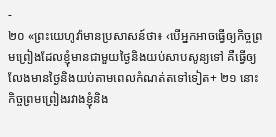-
២០ «ព្រះយេហូវ៉ាមានប្រសាសន៍ថា៖ ‹បើអ្នកអាចធ្វើឲ្យកិច្ចព្រមព្រៀងដែលខ្ញុំមានជាមួយថ្ងៃនិងយប់សាបសូន្យទៅ គឺធ្វើឲ្យលែងមានថ្ងៃនិងយប់តាមពេលកំណត់តទៅទៀត+ ២១ នោះកិច្ចព្រមព្រៀងរវាងខ្ញុំនិង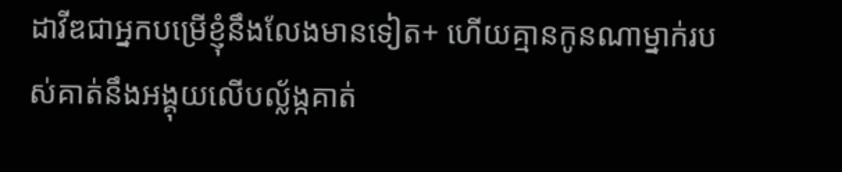ដាវីឌជាអ្នកបម្រើខ្ញុំនឹងលែងមានទៀត+ ហើយគ្មានកូនណាម្នាក់របស់គាត់នឹងអង្គុយលើបល្ល័ង្កគាត់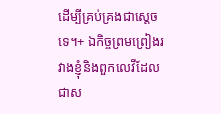ដើម្បីគ្រប់គ្រងជាស្ដេចទេ។+ ឯកិច្ចព្រមព្រៀងរវាងខ្ញុំនិងពួកលេវីដែលជាស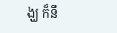ង្ឃ ក៏នឹ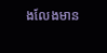ងលែងមាន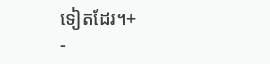ទៀតដែរ។+
-